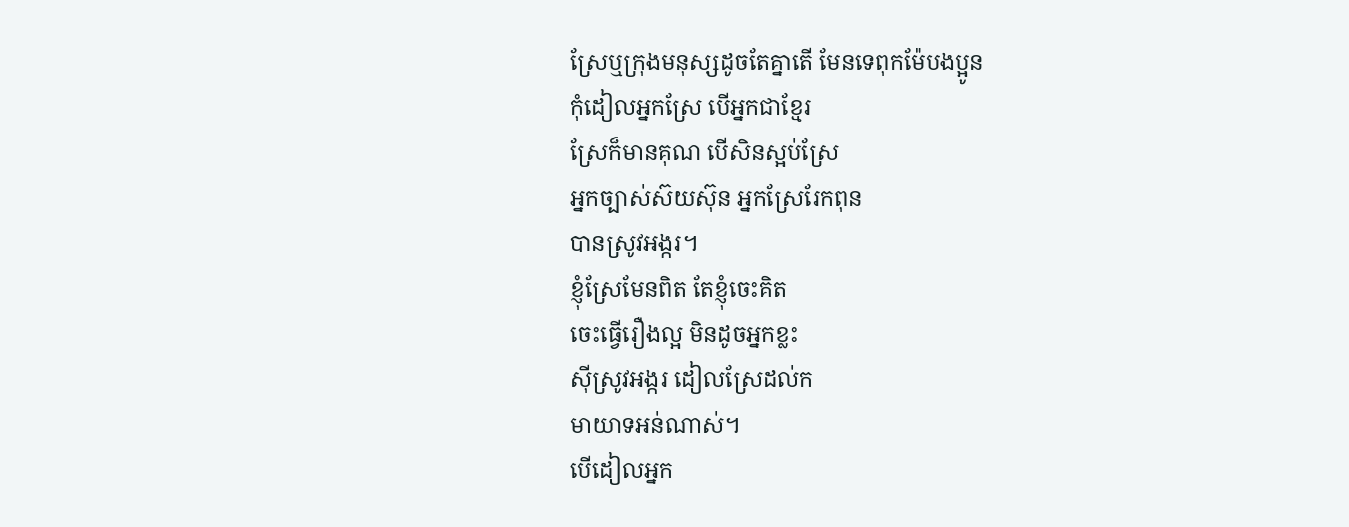ស្រែឬក្រុងមនុស្សដូចតែគ្នាតើ មែនទេពុកម៉ែបងប្អូន
កុំដៀលអ្នកស្រែ បើអ្នកជាខ្មែរ
ស្រែក៏មានគុណ បើសិនស្អប់ស្រែ
អ្នកច្បាស់ស៊យស៊ុន អ្នកស្រែរែកពុន
បានស្រូវអង្ករ។
ខ្ញុំស្រែមែនពិត តែខ្ញុំចេះគិត
ចេះធ្វើរឿងល្អ មិនដូចអ្នកខ្លះ
ស៊ីស្រូវអង្ករ ដៀលស្រែដល់ក
មាយាទអន់ណាស់។
បើដៀលអ្នក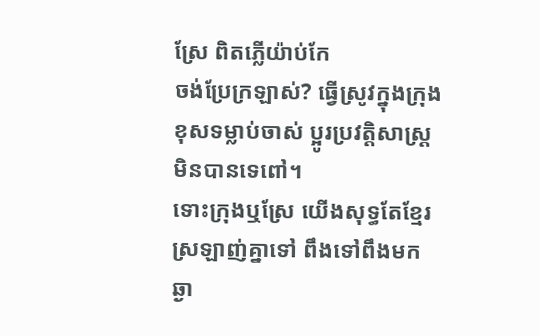ស្រែ ពិតភ្លើយ៉ាប់កែ
ចង់ប្រែក្រឡាស់? ធ្វើស្រូវក្នុងក្រុង
ខុសទម្លាប់ចាស់ ប្អូរប្រវត្តិសាស្ត្រ
មិនបានទេពៅ។
ទោះក្រុងឬស្រែ យើងសុទ្ធតែខ្មែរ
ស្រឡាញ់គ្នាទៅ ពឹងទៅពឹងមក
ឆ្ងា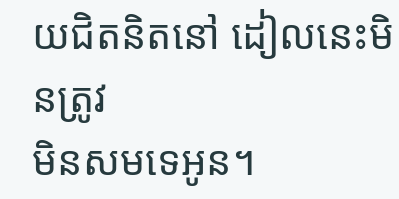យជិតនិតនៅ ដៀលនេះមិនត្រូវ
មិនសមទេអូន។